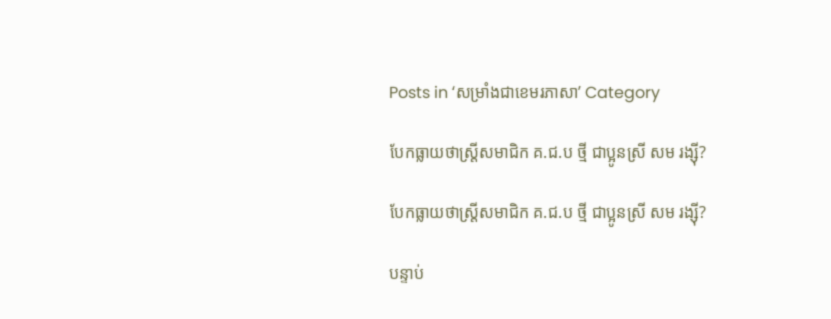Posts in ‘សម្រាំងជាខេមរភាសា’ Category

បែកធ្លាយថាស្ត្រីសមាជិក គ.ជ.ប ថ្មី ជាប្អូនស្រី សម រង្ស៊ី?

បែកធ្លាយថាស្ត្រីសមាជិក គ.ជ.ប ថ្មី ជាប្អូនស្រី សម រង្ស៊ី?

បន្ទាប់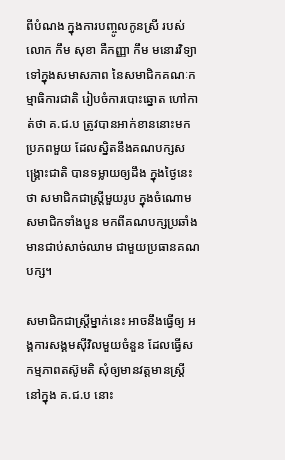ពីបំណង ក្នុងការបញ្ចូលកូនស្រី របស់លោក កឹម សុខា គឺកញ្ញា កឹម មនោរវិទ្យា ទៅក្នុងសមាសភាព នៃសមាជិកគណៈកម្មាធិការជាតិ រៀបចំការបោះឆ្នោត ហៅកាត់ថា គ.ជ.ប ត្រូវបានអាក់ខាននោះមក ប្រភពមួយ ដែលស្និតនឹងគណបក្សសង្គ្រោះជាតិ បានទម្លាយឲ្យដឹង ក្នុងថ្ងៃនេះថា សមាជិកជាស្ត្រីមួយរូប ក្នុងចំណោមសមាជិកទាំងបួន មកពីគណបក្សប្រឆាំង មានជាប់សាច់ឈាម ជាមួយប្រធានគណបក្ស។

សមាជិកជាស្ត្រីម្នាក់នេះ អាចនឹងធ្វើឲ្យ អង្គការសង្គមស៊ីវិលមួយចំនួន ដែលធ្វើសកម្មភាពតស៊ូមតិ សុំឲ្យមានវត្តមានស្ត្រី នៅក្នុង គ.ជ.ប នោះ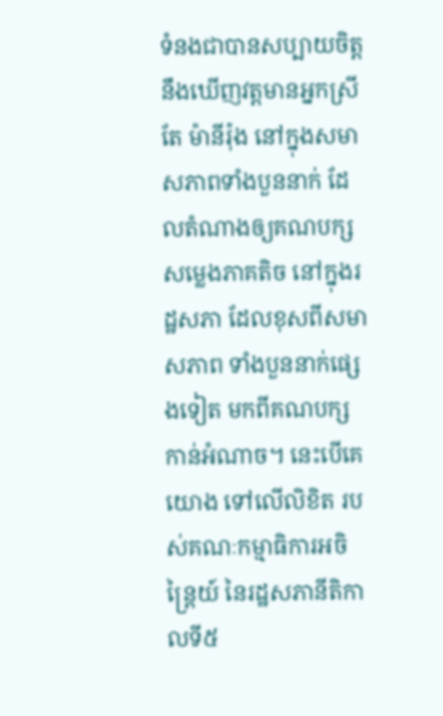ទំនងជាបានសប្បាយចិត្ត នឹងឃើញវត្តមានអ្នកស្រី តែ ម៉ានីរ៉ុង នៅក្នុងសមាសភាពទាំងបួននាក់ ដែលតំណាងឲ្យគណបក្សសម្លេងភាគតិច នៅក្នុងរដ្ឋសភា ដែលខុសពីសមាសភាព ទាំងបួននាក់ផ្សេងទៀត មកពីគណបក្សកាន់អំណាច។ នេះបើគេយោង ទៅលើលិខិត របស់គណៈកម្មាធិការអចិន្ត្រៃយ៍ នៃរដ្ឋសភានីតិកាលទី៥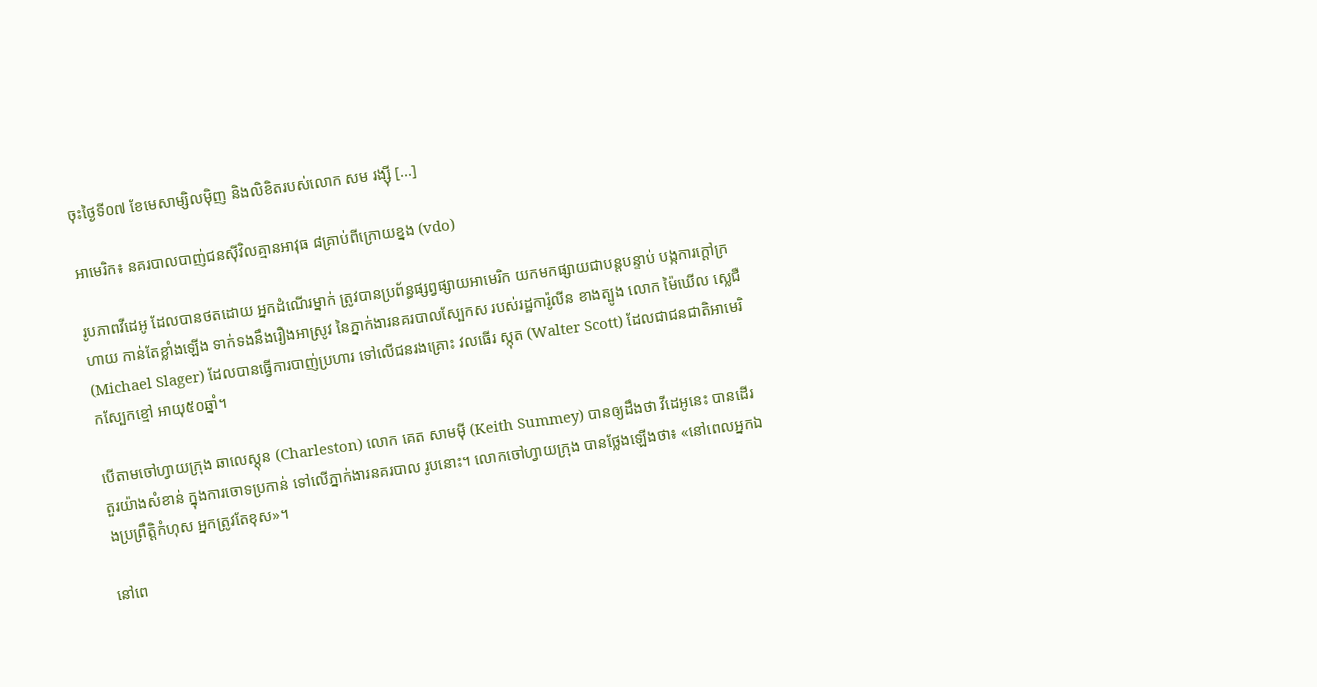ចុះថ្ងៃទី០៧ ខែមេសាម្សិលម៉ិញ និងលិខិតរបស់លោក សម រង្ស៊ី [...]

អាមេរិក៖ នគរបាលបាញ់ជនស៊ីវិលគ្មានអាវុធ ៨គ្រាប់ពីក្រោយខ្នង (vdo)

រូបភាពវីដេអូ ដែលបានថតដោយ អ្នកដំណើរម្នាក់ ត្រូវបានប្រព័ន្ធផ្សព្វផ្សាយអាមេរិក យកមកផ្សាយជាបន្តបន្ទាប់ បង្កការក្ដៅក្រហាយ កាន់តែខ្លាំងឡើង ទាក់ទងនឹងរឿងអាស្រូវ នៃភ្នាក់ងារនគរបាលស្បែកស របស់រដ្ឋការ៉ូលីន ខាងត្បូង លោក ម៉ៃឃើល ស្លេជឺ (Michael Slager) ដែលបានធ្វើការបាញ់ប្រហារ ទៅលើជនរងគ្រោះ វលធើរ ស្កុត (Walter Scott) ដែលជាជនជាតិអាមេរិកស្បែកខ្មៅ អាយុ៥០ឆ្នាំ។

បើតាមចៅហ្វាយក្រុង ឆាលេស្ដុន (Charleston) លោក គេត សាមម៉ី (Keith Summey) បានឲ្យដឹងថា វីដេអូនេះ បានដើរតួរយ៉ាងសំខាន់ ក្នុងការចោទប្រកាន់ ទៅលើភ្នាក់ងារនគរបាល រូបនោះ។ លោកចៅហ្វាយក្រុង បានថ្លែងឡើងថា៖ «នៅពេលអ្នកឯងប្រព្រឹត្តិកំហុស អ្នកត្រូវតែខុស»។

នៅពេ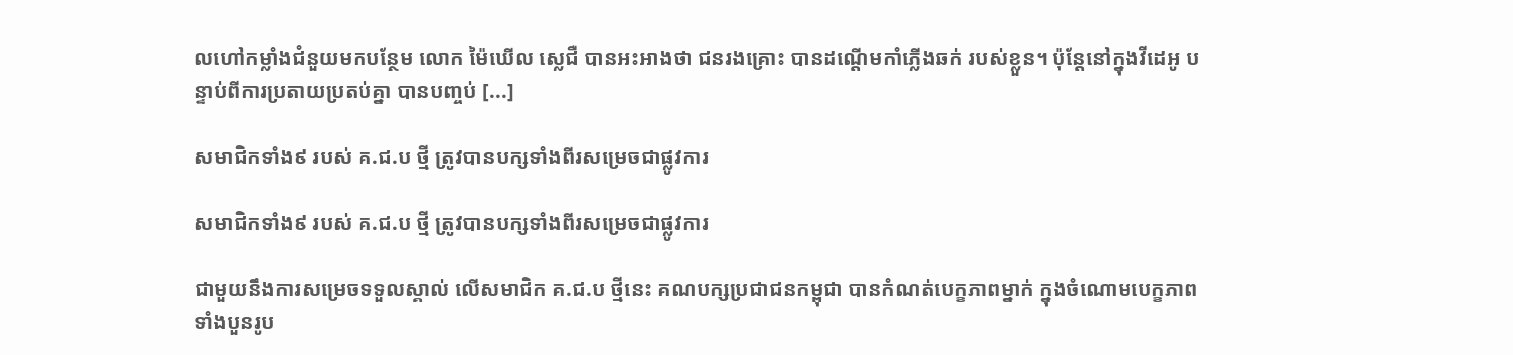លហៅកម្លាំងជំនួយមកបន្ថែម លោក ម៉ៃឃើល ស្លេជឺ បានអះអាងថា ជនរងគ្រោះ បានដណ្ដើមកាំភ្លើងឆក់ របស់ខ្លួន។ ប៉ុន្តែនៅក្នុងវីដេអូ បន្ទាប់ពីការប្រតាយប្រតប់គ្នា បានបញ្ចប់ [...]

សមាជិកទាំង៩ របស់ គ.ជ.ប ថ្មី ត្រូវបានបក្សទាំងពីរសម្រេចជាផ្លូវការ

សមាជិកទាំង៩ របស់ គ.ជ.ប ថ្មី ត្រូវបានបក្សទាំងពីរសម្រេចជាផ្លូវការ

ជាមួយនឹងការសម្រេចទទួលស្គាល់ លើសមាជិក គ.ជ.ប ថ្មីនេះ គណបក្សប្រជាជនកម្ពុជា បានកំណត់បេក្ខភាពម្នាក់ ក្នុងចំណោមបេក្ខភាព ទាំងបួនរូប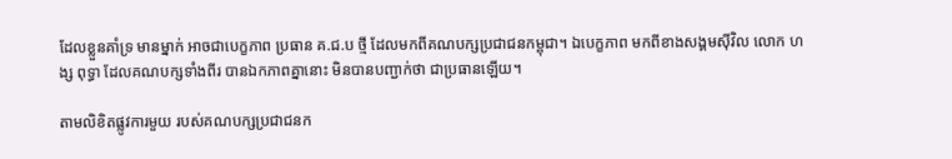ដែលខ្លួនគាំទ្រ មានម្នាក់ អាចជាបេក្ខភាព ប្រធាន គ.ជ.ប ថ្មី ដែលមកពីគណបក្សប្រជាជនកម្ពុជា។ ឯបេក្ខភាព មកពីខាងសង្គមស៊ីវិល លោក ហង្ស ពុទ្ធា ដែលគណបក្សទាំងពីរ បានឯកភាពគ្នានោះ មិនបានបញ្ជាក់ថា ជាប្រធានឡើយ។

តាមលិខិតផ្លូវការមួយ របស់គណបក្សប្រជាជនក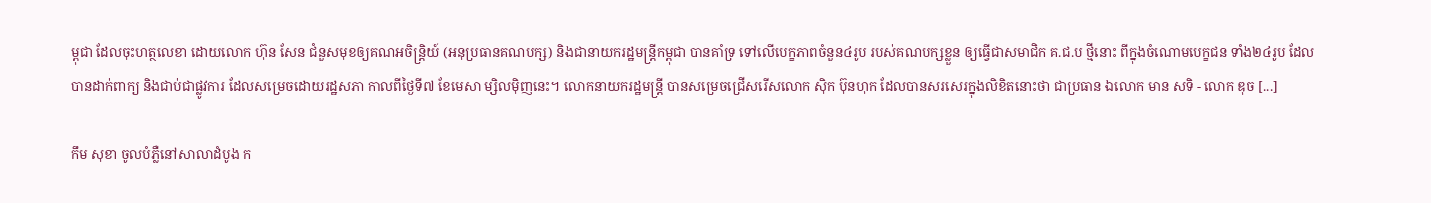ម្ពុជា ដែលចុះហត្ថលេខា ដោយលោក ហ៊ុន សែន ជំនួសមុខឲ្យគណអចិន្ត្រិយ៍ (អនុប្រធានគណបក្ស) និងជានាយករដ្ឋមន្រ្តីកម្ពុជា បានគាំទ្រ ទៅលើបេក្ខភាពចំនួន៤រូប របស់គណបក្សខ្លួន ឲ្យធ្វើជាសមាជិក គ.ជ.ប ថ្មីនោះ ពីក្នុងចំណោមបេក្ខជន ទាំង២៤រូប ដែលបានដាក់ពាក្យ និងជាប់ជាផ្លូវការ ដែលសម្រេចដោយរដ្ឋសភា កាលពីថ្ងៃទី៧ ខែមេសា ម្សិលម៉ិញនេះ។ លោកនាយករដ្ឋមន្រ្តី បានសម្រេចជ្រើសរើសលោក ស៊ិក ប៊ុនហុក ដែលបានសរសេរក្នុងលិខិតនោះថា ជាប្រធាន ឯលោក មាន សទិ - លោក ឌុច [...]

កឹម សុខា ចូលបំភ្លឺនៅសាលាដំបូង ក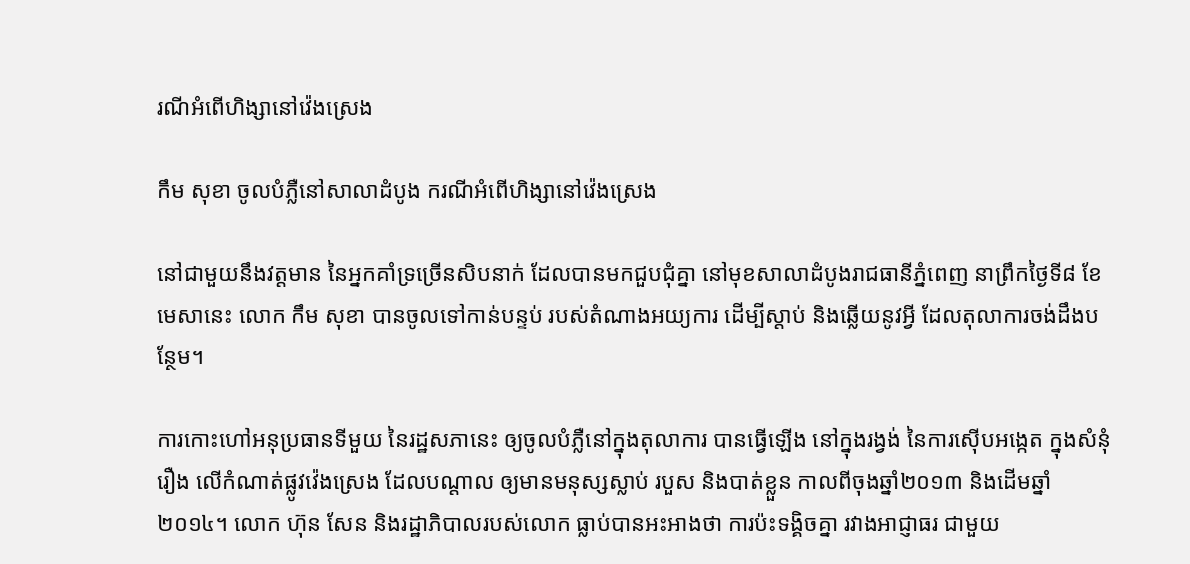រណីអំពើហិង្សានៅវ៉េងស្រេង

កឹម សុខា ចូលបំភ្លឺនៅសាលាដំបូង ករណីអំពើហិង្សានៅវ៉េងស្រេង

នៅជាមួយនឹងវត្តមាន នៃអ្នកគាំទ្រច្រើនសិបនាក់ ដែលបានមកជួបជុំគ្នា នៅមុខសាលាដំបូងរាជធានីភ្នំពេញ នាព្រឹកថ្ងៃទី៨ ខែមេសានេះ លោក កឹម សុខា បានចូលទៅកាន់បន្ទប់ របស់តំណាងអយ្យការ ដើម្បីស្តាប់ និងឆ្លើយនូវអ្វី ដែលតុលាការចង់ដឹងបន្ថែម។

ការកោះហៅអនុប្រធានទីមួយ នៃរដ្ឋសភានេះ ឲ្យចូលបំភ្លឺនៅក្នុងតុលាការ បានធ្វើឡើង នៅក្នុងរង្វង់ នៃការស៊ើបអង្កេត ក្នុងសំនុំរឿង លើកំណាត់ផ្លូវវ៉េងស្រេង ដែលបណ្តាល ឲ្យមានមនុស្សស្លាប់ របួស និងបាត់ខ្លួន កាលពីចុងឆ្នាំ២០១៣ និងដើមឆ្នាំ២០១៤។ លោក ហ៊ុន សែន និងរដ្ឋាភិបាលរបស់លោក ធ្លាប់បានអះអាងថា ការប៉ះទង្គិចគ្នា រវាងអាជ្ញាធរ ជាមួយ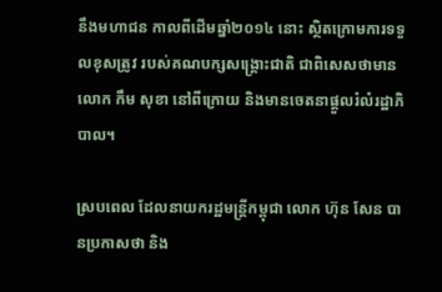នឹងមហាជន កាលពីដើមឆ្នាំ២០១៤ នោះ ស្ថិតក្រោមការទទួលខុសត្រូវ របស់គណបក្សសង្គ្រោះជាតិ ជាពិសេសថាមានលោក កឹម សុខា នៅពីក្រោយ និងមានចេតនាផ្តួលរំលំរដ្ឋាភិបាល។

ស្របពេល ដែលនាយករដ្ឋមន្រ្តីកម្ពុជា លោក ហ៊ុន សែន បានប្រកាសថា និង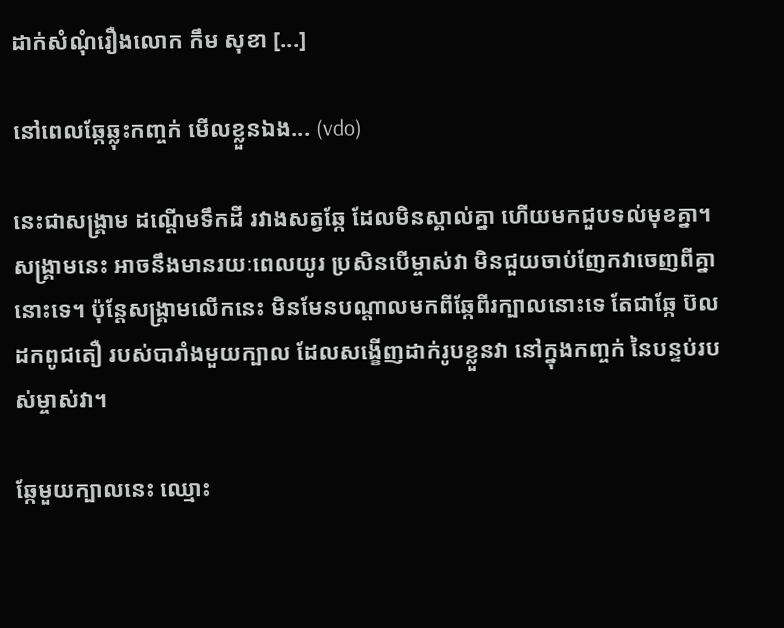ដាក់សំណុំរឿងលោក កឹម សុខា [...]

នៅពេលឆ្កែឆ្លុះកញ្ចក់ មើលខ្លួនឯង... (vdo)

នេះជាសង្គ្រាម ដណ្ដើមទឹកដី រវាងសត្វឆ្កែ ដែលមិនស្គាល់គ្នា ហើយមកជួបទល់មុខគ្នា។ សង្គ្រាមនេះ អាចនឹងមានរយៈពេលយូរ ប្រសិនបើម្ចាស់វា មិនជួយចាប់ញែកវាចេញពីគ្នានោះទេ។ ប៉ុន្តែសង្គ្រាមលើកនេះ មិនមែនបណ្ដាលមកពីឆ្កែពីរក្បាលនោះទេ តែជាឆ្កែ ប៊លដកពូជតឿ របស់បារាំងមួយក្បាល ដែលសង្ខើញដាក់រូបខ្លួនវា នៅក្នុងកញ្ចក់ នៃបន្ទប់របស់ម្ចាស់វា។

ឆ្កែមួយក្បាលនេះ ឈ្មោះ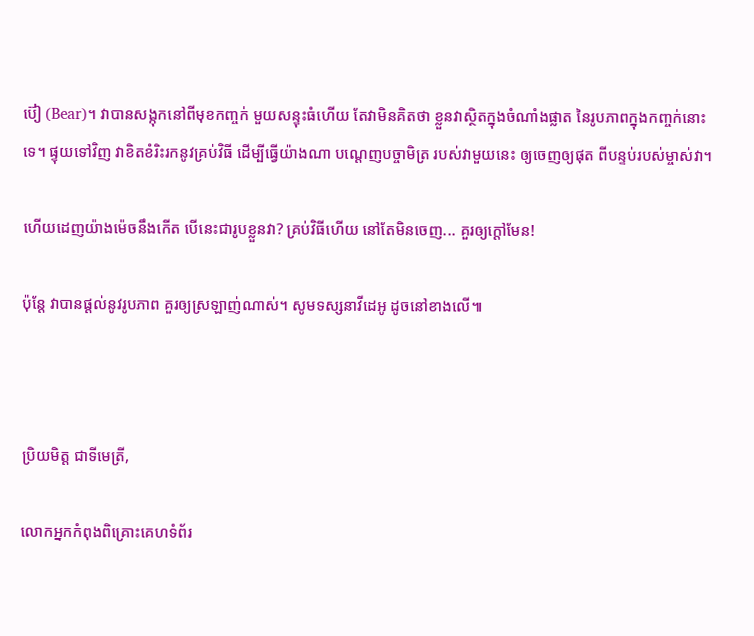ប៊ៀ (Bear)។ វាបានសង្កុកនៅពីមុខកញ្ចក់ មួយសន្ទុះធំហើយ តែវាមិនគិតថា ខ្លួនវាស្ថិតក្នុងចំណាំងផ្លាត នៃរូបភាពក្នុងកញ្ចក់នោះទេ។ ផ្ទុយទៅវិញ វាខិតខំរិះរកនូវគ្រប់វិធី ដើម្បីធ្វើយ៉ាងណា បណ្ដេញបច្ចាមិត្រ របស់វាមួយនេះ ឲ្យចេញឲ្យផុត ពីបន្ទប់របស់ម្ចាស់វា។

ហើយដេញយ៉ាងម៉េចនឹងកើត បើនេះជារូបខ្លួនវា? គ្រប់វិធីហើយ នៅតែមិនចេញ... គួរឲ្យក្ដៅមែន!

ប៉ុន្តែ វាបានផ្ដល់នូវរូបភាព គួរឲ្យស្រឡាញ់ណាស់។ សូមទស្សនាវីដេអូ ដូចនៅខាងលើ៕



ប្រិយមិត្ត ជាទីមេត្រី,

លោកអ្នកកំពុងពិគ្រោះគេហទំព័រ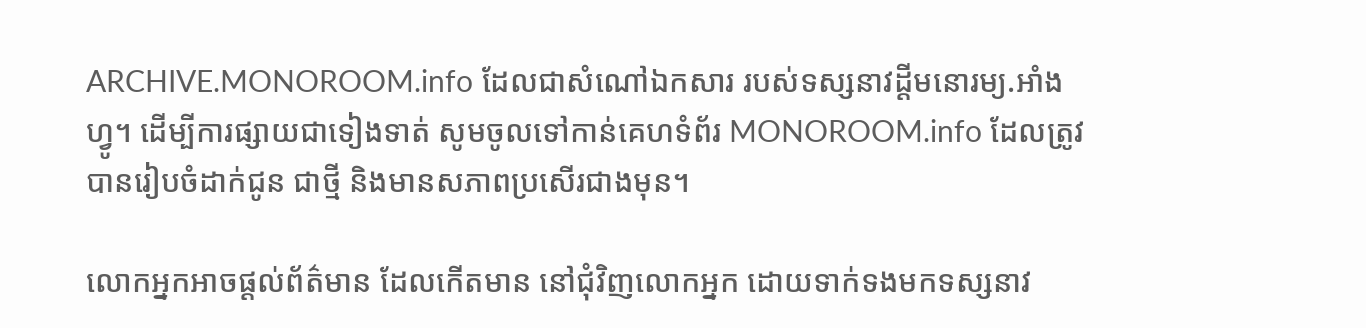ARCHIVE.MONOROOM.info ដែលជាសំណៅឯកសារ របស់ទស្សនាវដ្ដីមនោរម្យ.អាំងហ្វូ។ ដើម្បីការផ្សាយជាទៀងទាត់ សូមចូលទៅកាន់គេហទំព័រ MONOROOM.info ដែលត្រូវបានរៀបចំដាក់ជូន ជាថ្មី និងមានសភាពប្រសើរជាងមុន។

លោកអ្នកអាចផ្ដល់ព័ត៌មាន ដែលកើតមាន នៅជុំវិញលោកអ្នក ដោយទាក់ទងមកទស្សនាវ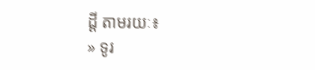ដ្ដី តាមរយៈ៖
» ទូរ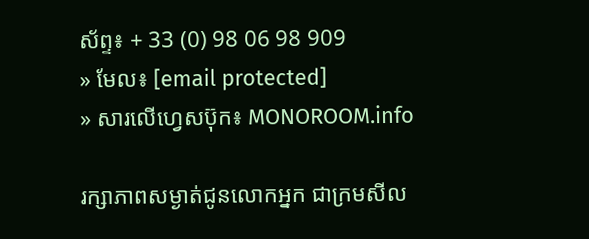ស័ព្ទ៖ + 33 (0) 98 06 98 909
» មែល៖ [email protected]
» សារលើហ្វេសប៊ុក៖ MONOROOM.info

រក្សាភាពសម្ងាត់ជូនលោកអ្នក ជាក្រមសីល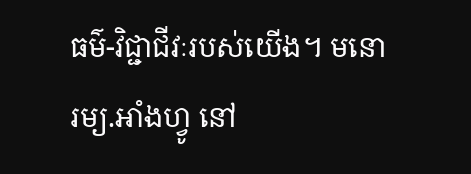ធម៌-វិជ្ជាជីវៈរបស់យើង។ មនោរម្យ.អាំងហ្វូ នៅ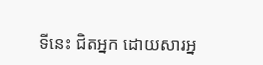ទីនេះ ជិតអ្នក ដោយសារអ្ន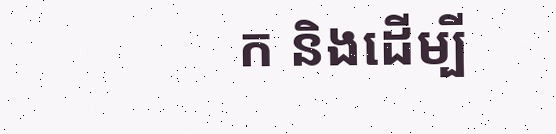ក និងដើម្បី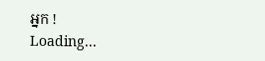អ្នក !
Loading...